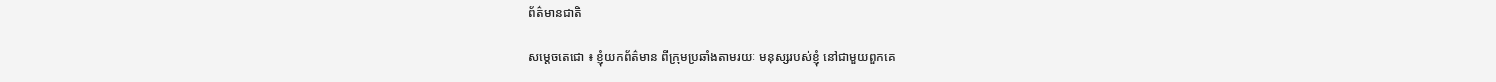ព័ត៌មានជាតិ

សម្ដេចតេជោ ៖ ខ្ញុំយកព័ត៌មាន ពីក្រុមប្រឆាំងតាមរយៈ មនុស្សរបស់ខ្ញុំ នៅជាមួយពួកគេ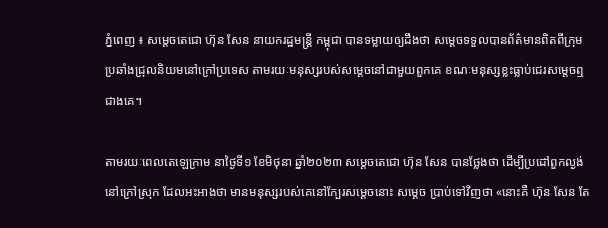ភ្នំពេញ ៖ សម្ដេចតេជោ ហ៊ុន សែន នាយករដ្ឋមន្ដ្រី កម្ពុជា បានទម្លាយឲ្យដឹងថា សម្ដេចទទួលបានព័ត៌មានពិតពីក្រុមប្រឆាំងជ្រុលនិយមនៅក្រៅប្រទេស តាមរយៈមនុស្សរបស់សម្ដេចនៅជាមួយពួកគេ ខណៈមនុស្សខ្លះធ្លាប់ជេរសម្ដេចឮជាងគេ។

តាមរយៈពេលតេឡេក្រាម នាថ្ងៃទី១ ខែមិថុនា ឆ្នាំ២០២៣ សម្ដេចតេជោ ហ៊ុន សែន បានថ្លែងថា ដើម្បីប្រដៅពួកល្ងង់នៅក្រៅស្រុក ដែលអះអាងថា មានមនុស្សរបស់គេនៅក្បែរសម្ដេចនោះ សម្ដេច ប្រាប់ទៅវិញថា «នោះគឺ ហ៊ុន សែន តែ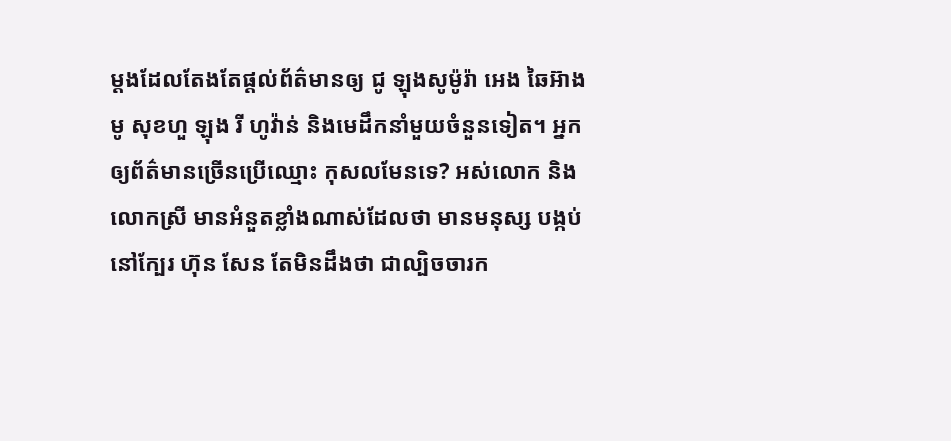ម្តងដែលតែងតែផ្តល់ព័ត៌មានឲ្យ ជូ ឡុងសូម៉ូរ៉ា អេង ឆៃអ៊ាង មូ សុខហួ ឡុង រី ហូវ៉ាន់ និងមេដឹកនាំមួយចំនួនទៀត។ អ្នក ឲ្យព័ត៌មានច្រើនប្រើឈ្មោះ កុសលមែនទេ? អស់លោក និងលោកស្រី មានអំនួតខ្លាំងណាស់ដែលថា មានមនុស្ស បង្កប់នៅក្បែរ ហ៊ុន សែន តែមិនដឹងថា ជាល្បិចចារក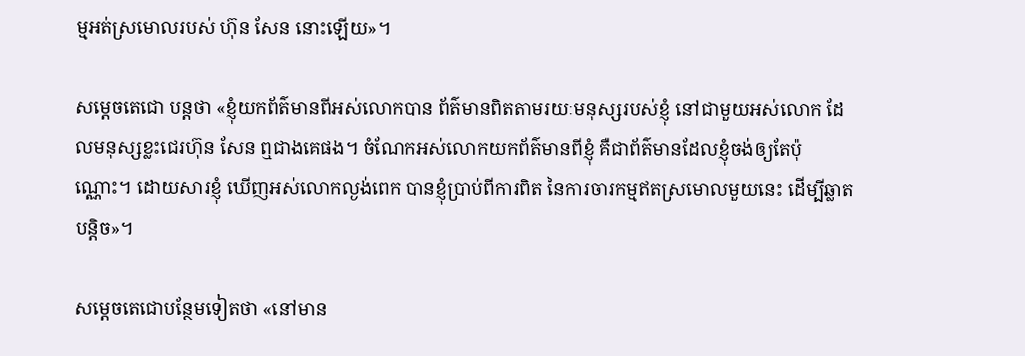ម្មអត់ស្រមោលរបស់ ហ៊ុន សែន នោះឡើយ»។

សម្ដេចតេជោ បន្ដថា «ខ្ញុំយកព័ត៌មានពីអស់លោកបាន ព័ត៌មានពិតតាមរយៈមនុស្សរបស់ខ្ញុំ នៅជាមួយអស់លោក ដែលមនុស្សខ្លះជេរហ៊ុន សែន ឮជាងគេផង។ ចំណែកអស់លោកយកព័ត៌មានពីខ្ញុំ គឺជាព័ត៌មានដែលខ្ញុំចង់ឲ្យតែប៉ុណ្ណោះ។ ដោយសារខ្ញុំ ឃើញអស់លោកល្ងង់ពេក បានខ្ញុំប្រាប់ពីការពិត នៃការចារកម្មឥតស្រមោលមួយនេះ ដើម្បីឆ្លាតបន្តិច»។

សម្ដេចតេជោបន្ថែមទៀតថា «នៅមាន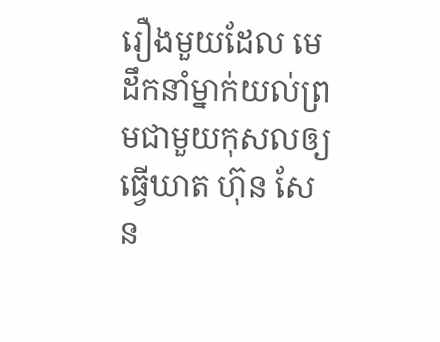រឿងមួយដែល មេដឹកនាំម្នាក់យល់ព្រមជាមួយកុសលឲ្យធ្វើឃាត ហ៊ុន សែន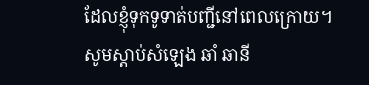ដែលខ្ញុំទុកទូទាត់បញ្ជីនៅពេលក្រោយ។ សូមស្តាប់សំឡេង ឆាំ ឆានី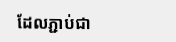ដែលភ្ជាប់ជា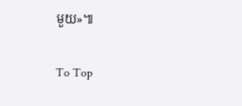មួយ»៕

To Top